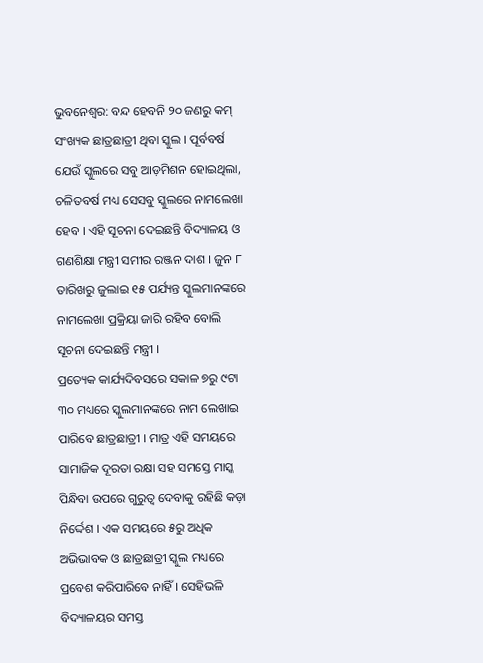ଭୁବନେଶ୍ୱର: ବନ୍ଦ ହେବନି ୨୦ ଜଣରୁ କମ୍ ସଂଖ୍ୟକ ଛାତ୍ରଛାତ୍ରୀ ଥିବା ସ୍କୁଲ । ପୂର୍ବବର୍ଷ ଯେଉଁ ସ୍କୁଲରେ ସବୁ ଆଡ଼ମିଶନ ହୋଇଥିଲା, ଚଳିତବର୍ଷ ମଧ୍ୟ ସେସବୁ ସ୍କୁଲରେ ନାମଲେଖା ହେବ । ଏହି ସୂଚନା ଦେଇଛନ୍ତି ବିଦ୍ୟାଳୟ ଓ ଗଣଶିକ୍ଷା ମନ୍ତ୍ରୀ ସମୀର ରଞ୍ଜନ ଦାଶ । ଜୁନ ୮ ତାରିଖରୁ ଜୁଲାଇ ୧୫ ପର୍ଯ୍ୟନ୍ତ ସ୍କୁଲମାନଙ୍କରେ ନାମଲେଖା ପ୍ରକ୍ରିୟା ଜାରି ରହିବ ବୋଲି ସୂଚନା ଦେଇଛନ୍ତି ମନ୍ତ୍ରୀ ।
ପ୍ରତ୍ୟେକ କାର୍ଯ୍ୟଦିବସରେ ସକାଳ ୭ରୁ ୯ଟା ୩୦ ମଧ୍ୟରେ ସ୍କୁଲମାନଙ୍କରେ ନାମ ଲେଖାଇ ପାରିବେ ଛାତ୍ରଛାତ୍ରୀ । ମାତ୍ର ଏହି ସମୟରେ ସାମାଜିକ ଦୂରତା ରକ୍ଷା ସହ ସମସ୍ତେ ମାସ୍କ ପିନ୍ଧିବା ଉପରେ ଗୁରୁତ୍ୱ ଦେବାକୁ ରହିଛି କଡ଼ା ନିର୍ଦ୍ଦେଶ । ଏକ ସମୟରେ ୫ରୁ ଅଧିକ ଅଭିଭାବକ ଓ ଛାତ୍ରଛାତ୍ରୀ ସ୍କୁଲ ମଧ୍ୟରେ ପ୍ରବେଶ କରିପାରିବେ ନାହିଁ । ସେହିଭଳି ବିଦ୍ୟାଳୟର ସମସ୍ତ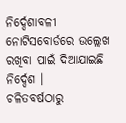ନିର୍ଦ୍ଦେଶାବଳୀ ନୋଟିସବୋର୍ଡରେ ଉଲ୍ଲେଖ ରଖିବା ପାଇଁ ଦିଆଯାଇଛି ନିର୍ଦ୍ଦେଶ ।
ଚଳିତବର୍ଷଠାରୁ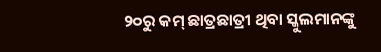୨୦ରୁ କମ୍ ଛାତ୍ରଛାତ୍ରୀ ଥିବା ସ୍କୁଲମାନଙ୍କୁ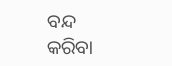ବନ୍ଦ କରିବା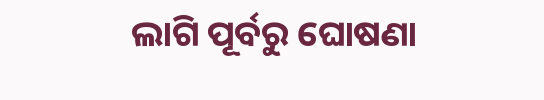ଲାଗି ପୂର୍ବରୁ ଘୋଷଣା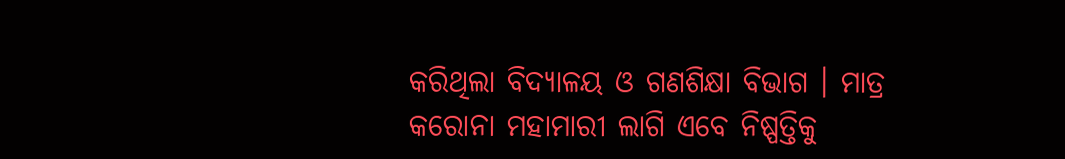କରିଥିଲା ବିଦ୍ୟାଳୟ ଓ ଗଣଶିକ୍ଷା ବିଭାଗ । ମାତ୍ର କରୋନା ମହାମାରୀ ଲାଗି ଏବେ ନିଷ୍ପତ୍ତିକୁ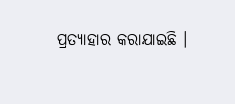ପ୍ରତ୍ୟାହାର କରାଯାଇଛି ।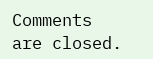Comments are closed.